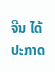ຈີນ ໄດ້ປະກາດ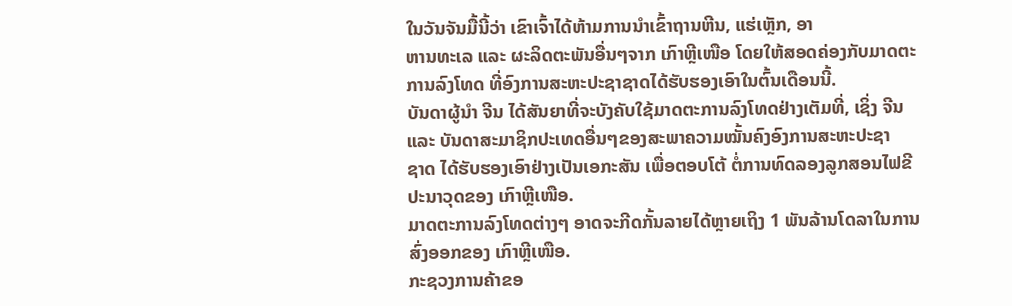ໃນວັນຈັນມື້ນີ້ວ່າ ເຂົາເຈົ້າໄດ້ຫ້າມການນຳເຂົ້າຖານຫີນ, ແຮ່ເຫຼັກ, ອາ
ຫານທະເລ ແລະ ຜະລິດຕະພັນອື່ນໆຈາກ ເກົາຫຼີເໜືອ ໂດຍໃຫ້ສອດຄ່ອງກັບມາດຕະ
ການລົງໂທດ ທີ່ອົງການສະຫະປະຊາຊາດໄດ້ຮັບຮອງເອົາໃນຕົ້ນເດືອນນີ້.
ບັນດາຜູ້ນຳ ຈີນ ໄດ້ສັນຍາທີ່ຈະບັງຄັບໃຊ້ມາດຕະການລົງໂທດຢ່າງເຕັມທີ່, ເຊິ່ງ ຈີນ
ແລະ ບັນດາສະມາຊິກປະເທດອື່ນໆຂອງສະພາຄວາມໝັ້ນຄົງອົງການສະຫະປະຊາ
ຊາດ ໄດ້ຮັບຮອງເອົາຢ່າງເປັນເອກະສັນ ເພື່ອຕອບໂຕ້ ຕໍ່ການທົດລອງລູກສອນໄຟຂີ
ປະນາວຸດຂອງ ເກົາຫຼີເໜືອ.
ມາດຕະການລົງໂທດຕ່າງໆ ອາດຈະກີດກັ້ນລາຍໄດ້ຫຼາຍເຖິງ 1 ພັນລ້ານໂດລາໃນການ
ສົ່ງອອກຂອງ ເກົາຫຼີເໜືອ.
ກະຊວງການຄ້າຂອ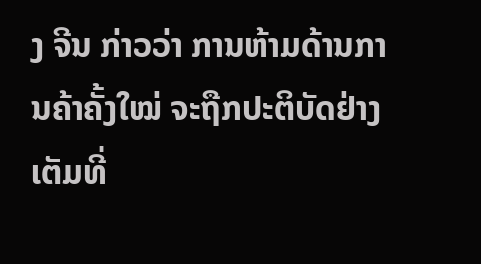ງ ຈີນ ກ່າວວ່າ ການຫ້າມດ້ານການຄ້າຄັ້ງໃໝ່ ຈະຖືກປະຕິບັດຢ່າງ
ເຕັມທີ່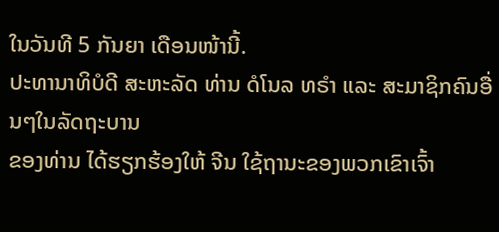ໃນວັນທີ 5 ກັນຍາ ເດືອນໜ້ານີ້.
ປະທານາທິບໍດີ ສະຫະລັດ ທ່ານ ດໍໂນລ ທຣຳ ແລະ ສະມາຊິກຄົນອື່ນໆໃນລັດຖະບານ
ຂອງທ່ານ ໄດ້ຮຽກຮ້ອງໃຫ້ ຈີນ ໃຊ້ຖານະຂອງພວກເຂົາເຈົ້າ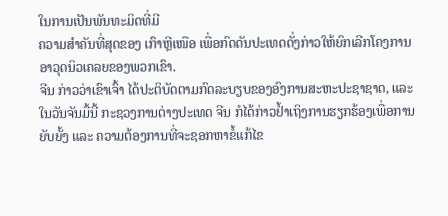ໃນການເປັນພັນທະມິດທີ່ມີ
ຄວາມສຳຄັນທີ່ສຸດຂອງ ເກົາຫຼີເໜືອ ເພື່ອກົດດັນປະເທດດັ່ງກ່າວໃຫ້ຍົກເລີກໂຄງການ
ອາວຸດນິວເຄລຍຂອງພວກເຂົາ.
ຈີນ ກ່າວວ່າເຂົາເຈົ້າ ໄດ້ປະຕິບັດຕາມກົດລະບຽບຂອງອົງການສະຫະປະຊາຊາດ, ແລະ
ໃນວັນຈັນມື້ນີ້ ກະຊວງການຕ່າງປະເທດ ຈີນ ກໍໄດ້ກ່າວຢໍ້າເຖິງການຮຽກຮ້ອງເພື່ອການ
ຍັບຍັ້ງ ແລະ ຄວາມຕ້ອງການທີ່ຈະຊອກຫາຂໍ້ແກ້ໄຂ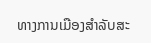ທາງການເມືອງສຳລັບສະ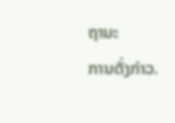ຖານະ
ການດັ່ງກ່າວ.